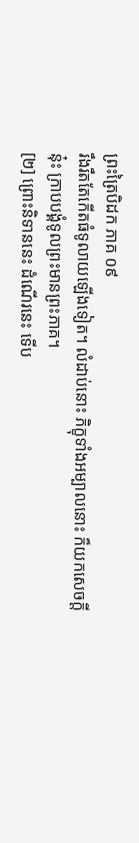ព្រះត្រៃបិដក ភាគ ០៩
រឹងរឹតតែកើតធំទូលាយឡើងទៀត។ លំដាប់នោះ ភិក្ខុទាំងអម្បាលនោះ ក៏យកសេចក្តីនុ៎ះ ក្រាបបង្គំទូលព្រះមានព្រះភាគ។
[២] ព្រោះនិទាននេះ ដំណើរនេះ ទើប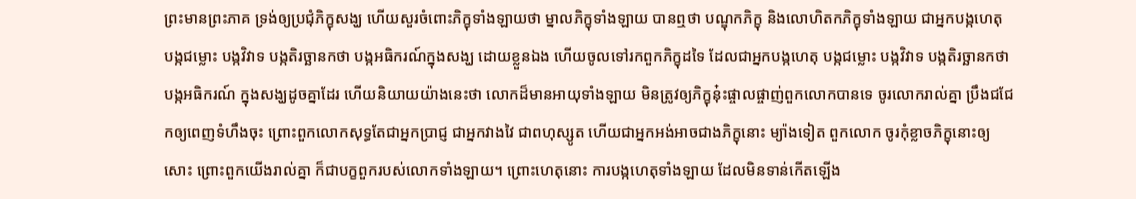ព្រះមានព្រះភាគ ទ្រង់ឲ្យប្រជុំភិក្ខុសង្ឃ ហើយសួរចំពោះភិក្ខុទាំងឡាយថា ម្នាលភិក្ខុទាំងឡាយ បានឮថា បណ្ឌុកភិក្ខុ និងលោហិតកភិក្ខុទាំងឡាយ ជាអ្នកបង្កហេតុ បង្កជម្លោះ បង្កវិវាទ បង្កតិរច្ឆានកថា បង្កអធិករណ៍ក្នុងសង្ឃ ដោយខ្លួនឯង ហើយចូលទៅរកពួកភិក្ខុដទៃ ដែលជាអ្នកបង្កហេតុ បង្កជម្លោះ បង្កវិវាទ បង្កតិរច្ឆានកថា បង្កអធិករណ៍ ក្នុងសង្ឃដូចគ្នាដែរ ហើយនិយាយយ៉ាងនេះថា លោកដ៏មានអាយុទាំងឡាយ មិនត្រូវឲ្យភិក្ខុនុ៎ះផ្ចាលផ្ចាញ់ពួកលោកបានទេ ចូរលោករាល់គ្នា ប្រឹងជជែកឲ្យពេញទំហឹងចុះ ព្រោះពួកលោកសុទ្ធតែជាអ្នកប្រាជ្ញ ជាអ្នកវាងវៃ ជាពហុស្សូត ហើយជាអ្នកអង់អាចជាងភិក្ខុនោះ ម្យ៉ាងទៀត ពួកលោក ចូរកុំខ្លាចភិក្ខុនោះឲ្យសោះ ព្រោះពួកយើងរាល់គ្នា ក៏ជាបក្ខពួករបស់លោកទាំងឡាយ។ ព្រោះហេតុនោះ ការបង្កហេតុទាំងឡាយ ដែលមិនទាន់កើតឡើង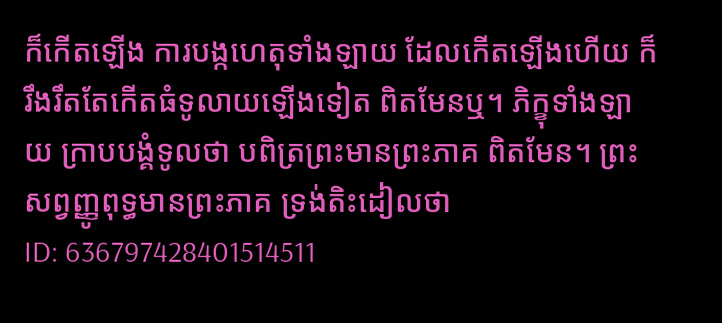ក៏កើតឡើង ការបង្កហេតុទាំងឡាយ ដែលកើតឡើងហើយ ក៏រឹងរឹតតែកើតធំទូលាយឡើងទៀត ពិតមែនឬ។ ភិក្ខុទាំងឡាយ ក្រាបបង្គំទូលថា បពិត្រព្រះមានព្រះភាគ ពិតមែន។ ព្រះសព្វញ្ញូពុទ្ធមានព្រះភាគ ទ្រង់តិះដៀលថា
ID: 636797428401514511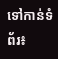ទៅកាន់ទំព័រ៖